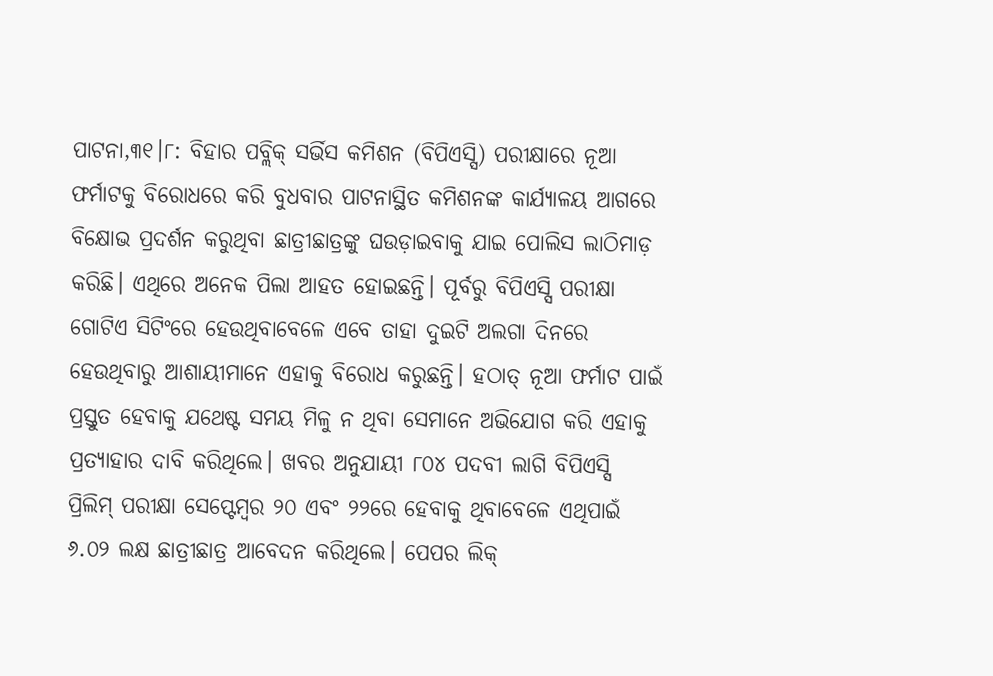ପାଟନା,୩୧।୮: ବିହାର ପବ୍ଲିକ୍ ସର୍ଭିସ କମିଶନ (ବିପିଏସ୍ସି) ପରୀକ୍ଷାରେ ନୂଆ ଫର୍ମାଟକୁ ବିରୋଧରେ କରି ବୁଧବାର ପାଟନାସ୍ଥିତ କମିଶନଙ୍କ କାର୍ଯ୍ୟାଳୟ ଆଗରେ ବିକ୍ଷୋଭ ପ୍ରଦର୍ଶନ କରୁଥିବା ଛାତ୍ରୀଛାତ୍ରଙ୍କୁ ଘଉଡ଼ାଇବାକୁ ଯାଇ ପୋଲିସ ଲାଠିମାଡ଼ କରିଛି। ଏଥିରେ ଅନେକ ପିଲା ଆହତ ହୋଇଛନ୍ତି। ପୂର୍ବରୁ ବିପିଏସ୍ସି ପରୀକ୍ଷା ଗୋଟିଏ ସିଟିଂରେ ହେଉଥିବାବେଳେ ଏବେ ତାହା ଦୁଇଟି ଅଲଗା ଦିନରେ ହେଉଥିବାରୁ ଆଶାୟୀମାନେ ଏହାକୁ ବିରୋଧ କରୁଛନ୍ତି। ହଠାତ୍ ନୂଆ ଫର୍ମାଟ ପାଇଁ ପ୍ରସ୍ତୁତ ହେବାକୁ ଯଥେଷ୍ଟ ସମୟ ମିଳୁ ନ ଥିବା ସେମାନେ ଅଭିଯୋଗ କରି ଏହାକୁ ପ୍ରତ୍ୟାହାର ଦାବି କରିଥିଲେ। ଖବର ଅନୁଯାୟୀ ୮୦୪ ପଦବୀ ଲାଗି ବିପିଏସ୍ସି ପ୍ରିଲିମ୍ ପରୀକ୍ଷା ସେପ୍ଟେମ୍ବର ୨୦ ଏବଂ ୨୨ରେ ହେବାକୁ ଥିବାବେଳେ ଏଥିପାଇଁ ୬.୦୨ ଲକ୍ଷ ଛାତ୍ରୀଛାତ୍ର ଆବେଦନ କରିଥିଲେ। ପେପର ଲିକ୍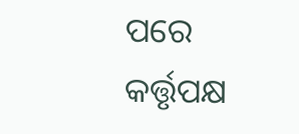ପରେ କର୍ତ୍ତୃପକ୍ଷ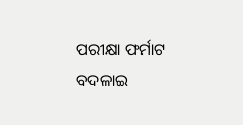ପରୀକ୍ଷା ଫର୍ମାଟ ବଦଳାଇ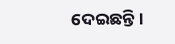ଦେଇଛନ୍ତି।